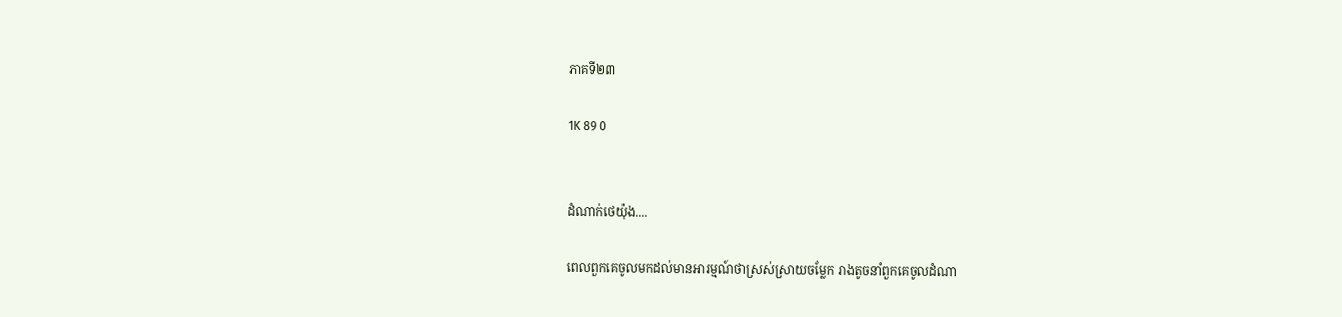ភាគទី២៣

1K 89 0


ដំណាក់ថេយ៉ុង....

ពេលពួកគេចូលមកដល់មានអារម្មណ៍ថាស្រស់ស្រាយចម្លែក រាងតូចនាំពួកគេចូលដំណា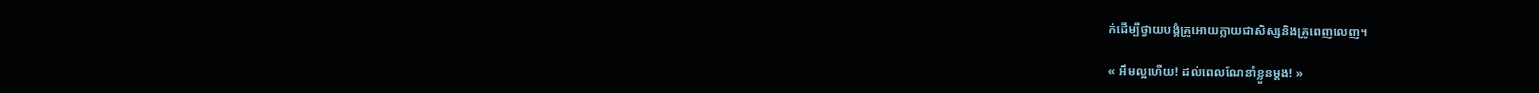ក់ដើម្បីថ្វាយបង្គំគ្រូអោយក្លាយជាសិស្សនិងគ្រូពេញលេញ។

« អឹមល្អហើយ! ដល់ពេលណែនាំខ្លួនម្ដង! »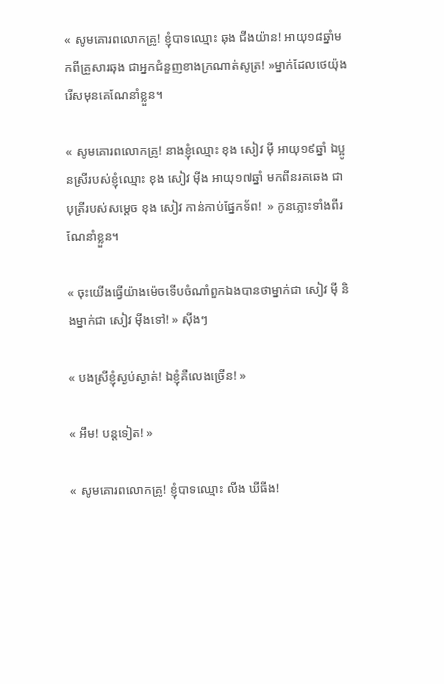« សូមគោរពលោកគ្រូ! ខ្ញុំបាទឈ្មោះ ឆុង ជីងយ៉ាន! អាយុ១៨ឆ្នាំមកពីគ្រួសារឆុង ជាអ្នកជំនួញខាងក្រណាត់សូត្រ! »ម្នាក់ដែលថេយ៉ុងរើសមុនគេណែនាំខ្លួន។

« សូមគោរពលោកគ្រូ! នាងខ្ញុំឈ្មោះ ខុង សៀវ មុី អាយុ១៩ឆ្នាំ ឯប្អូនស្រីរបស់ខ្ញុំឈ្មោះ ខុង សៀវ មុីង អាយុ១៧ឆ្នាំ មកពីនរគឆេង ជាបុត្រីរបស់សម្ដេច ខុង សៀវ កាន់កាប់ផ្នែកទ័ព!  » កូនភ្លោះទាំងពីរណែនាំខ្លួន។

« ចុះយើងធ្វើយ៉ាងម៉េចទើបចំណាំពួកឯងបានថាម្នាក់ជា សៀវ មុី និងម្នាក់ជា សៀវ មុីងទៅ! » សុីងៗ

« បងស្រីខ្ញុំស្ងប់ស្ងាត់! ឯខ្ញុំគឺលេងច្រើន! »

« អឹម! បន្តទៀត! »

« សូមគោរពលោកគ្រូ! ខ្ញុំបាទឈ្មោះ លីង ឃីធីង!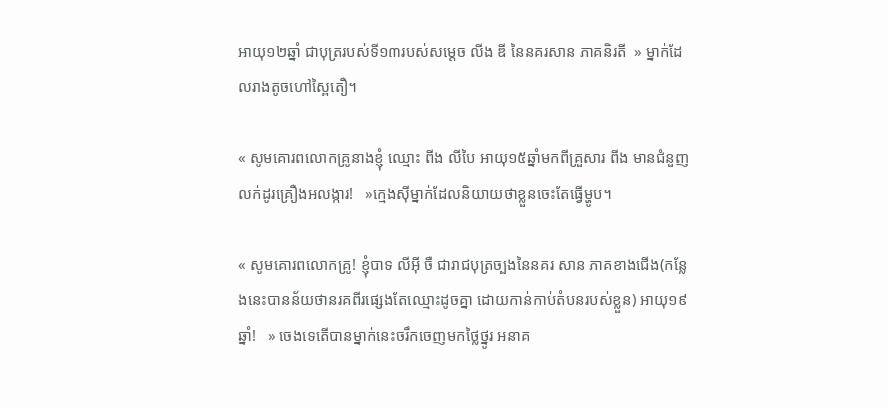អាយុ១២ឆ្នាំ ជាបុត្ររបស់ទី១៣របស់សម្ដេច លីង ឌី នៃនគរសាន ភាគនិរតី  » ម្នាក់ដែលរាងតូចហៅស្ពៃតឿ។

« សូមគោរពលោកគ្រូនាងខ្ញុំ ឈ្មោះ ពីង លីបៃ អាយុ១៥ឆ្នាំមកពីគ្រួសារ ពីង មានជំនួញលក់ដូរគ្រឿងអលង្ការ!   »ក្មេងសុីម្នាក់ដែលនិយាយថាខ្លួនចេះតែធ្វើម្ហូប។

« សូមគោរពលោកគ្រូ! ខ្ញុំបាទ លីអុី ចឺ ជារាជបុត្រច្បងនៃនគរ សាន ភាគខាងជើង(កន្លែងនេះបានន័យថានរគពីរផ្សេងតែឈ្មោះដូចគ្នា ដោយកាន់កាប់តំបនរបស់ខ្លួន) អាយុ១៩ ឆ្នាំ!   » ចេងទេតើបានម្នាក់នេះចរឹកចេញមកថ្លៃថ្នូរ អនាគ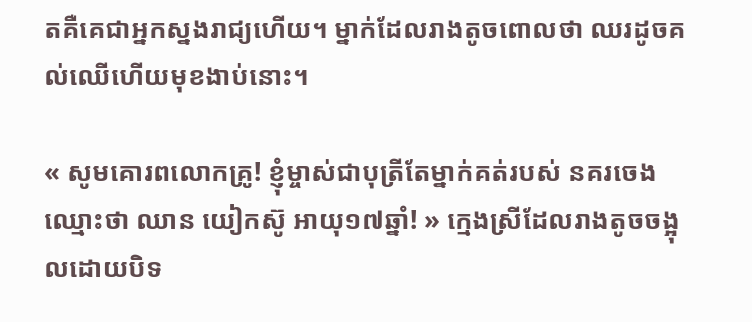តគឺគេជាអ្នកស្នងរាជ្យហើយ។ ម្នាក់ដែលរាងតូចពោលថា ឈរដូចគល់ឈើហើយមុខងាប់នោះ។

« សូមគោរពលោកគ្រូ! ខ្ញុំម្ចាស់ជាបុត្រីតែម្នាក់គត់របស់ នគរចេង ឈ្មោះថា ឈាន យៀកស៊ូ អាយុ១៧ឆ្នាំ! » ក្មេងស្រីដែលរាងតូចចង្អុលដោយបិទ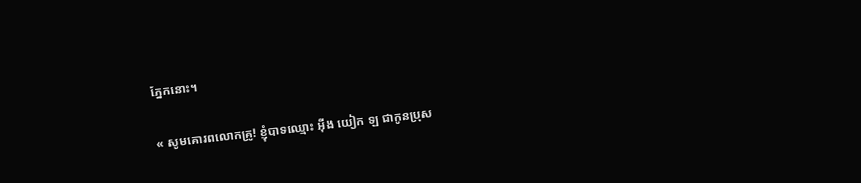ភ្នែកនោះ។

« សូមគោរពលោកគ្រូ! ខ្ញុំបាទឈ្មោះ អុីង យៀក ឡ ជាកូនប្រុស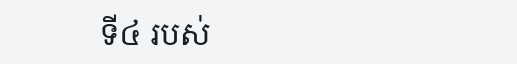ទី៤ របស់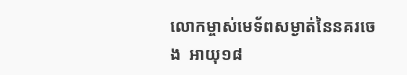លោកម្ចាស់មេទ័ពសម្ងាត់នៃនគរចេង  អាយុ១៨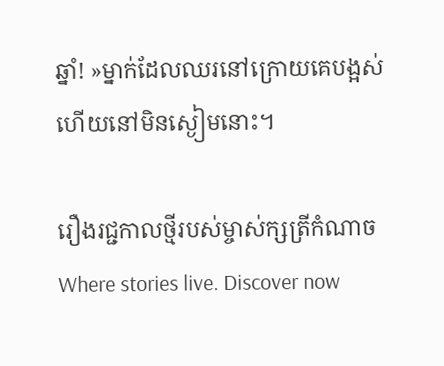ឆ្នាំ! »ម្នាក់ដែលឈរនៅក្រោយគេបង្អស់ហើយនៅមិនស្ងៀមនោះ។

រឿងរជ្ជកាលថ្មីរបស់ម្ចាស់ក្សត្រីកំណាច Where stories live. Discover now